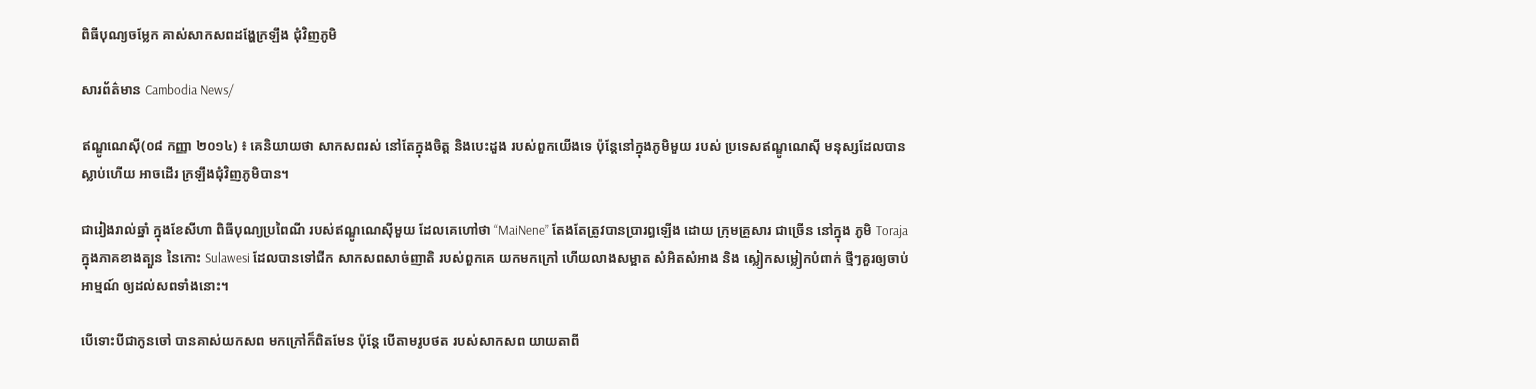ពិធីបុណ្យចម្លែក គាស់សាកសពដង្ហែក្រឡឹង ជុំវិញភូមិ

សារព័ត៌មាន Cambodia News/

ឥណ្ឌូណេស៊ី(០៨ កញ្ញា ២០១៤) ៖ គេនិយាយថា សាកសពរស់ នៅតែក្នុងចិត្ត និងបេះដួង របស់ពួកយើងទេ ប៉ុន្តែនៅក្នុងភូមិមួយ របស់ ប្រទេសឥណ្ឌូណេស៊ី មនុស្សដែលបាន ស្លាប់ហើយ អាចដើរ ក្រឡឹងជុំវិញភូមិបាន។

ជារៀងរាល់ឆ្នាំ ក្នុងខែសីហា ពិធីបុណ្យប្រពៃណី របស់ឥណ្ឌូណេស៊ីមួយ ដែលគេហៅថា “MaiNene” តែងតែត្រូវបានប្រារព្ធឡើង ដោយ ក្រុមគ្រួសារ ជាច្រើន នៅក្នុង ភូមិ Toraja ក្នុងភាគខាងត្បួន នៃកោះ Sulawesi ដែលបានទៅជីក សាកសពសាច់ញាតិ របស់ពួកគេ យកមកក្រៅ ហើយលាងសម្អាត សំអិតសំអាង និង ស្លៀកសម្លៀកបំពាក់ ថ្មីៗគួរឲ្យចាប់អាម្មណ៍ ឲ្យដល់សពទាំងនោះ។

បើទោះបីជាកូនចៅ បានគាស់យកសព មកក្រៅក៏ពិតមែន ប៉ុន្តែ បើតាមរូបថត របស់សាកសព យាយតាពី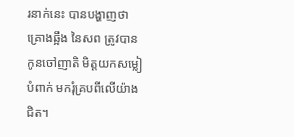រនាក់នេះ បានបង្ហាញថា គ្រោងឆ្អឹង នៃសព ត្រូវបានកូនចៅញាតិ មិត្តយកសម្លៀបំពាក់ មករុំគ្របពីលើយ៉ាងជិត។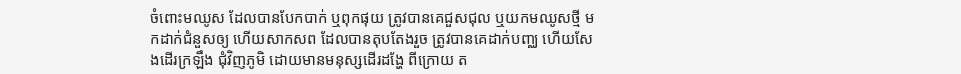ចំពោះមឈូស ដែលបានបែកបាក់ ឬពុកផុយ ត្រូវបានគេជួសជុល ឬយកមឈូសថ្មី មកដាក់ជំនួសឲ្យ ហើយសាកសព ដែលបានតុបតែងរួច ត្រូវបានគេដាក់បញ្ឈ ហើយសែងដើរក្រឡឹង ជុំវិញភូមិ ដោយមានមនុស្សដើរដង្ហែ ពីក្រោយ ត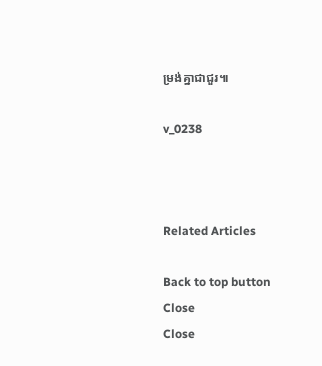ម្រង់គ្នាជាជួរ៕

v_0238



Related Articles

Back to top button
Close
Close